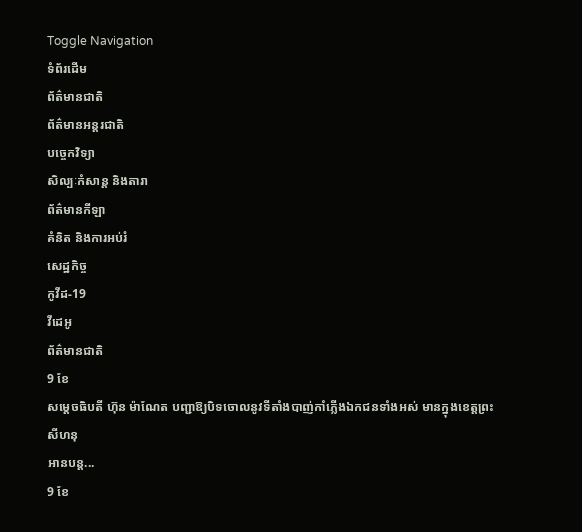Toggle Navigation
ទំព័រដើម
ព័ត៌មានជាតិ
ព័ត៌មានអន្តរជាតិ
បច្ចេកវិទ្យា
សិល្បៈកំសាន្ត និងតារា
ព័ត៌មានកីឡា
គំនិត និងការអប់រំ
សេដ្ឋកិច្ច
កូវីដ-19
វីដេអូ
ព័ត៌មានជាតិ
9 ខែ
សម្ដេចធិបតី ហ៊ុន ម៉ាណែត បញ្ជាឱ្យបិទចោលនូវទីតាំងបាញ់កាំភ្លើងឯកជនទាំងអស់ មានក្នុងខេត្តព្រះសីហនុ
អានបន្ត...
9 ខែ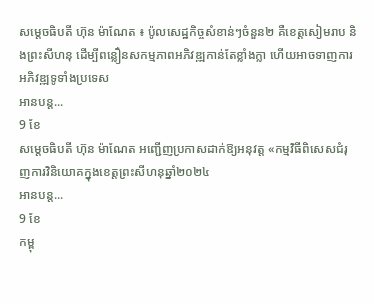សម្ដេចធិបតី ហ៊ុន ម៉ាណែត ៖ ប៉ូលសេដ្ឋកិច្ចសំខាន់ៗចំនួន២ គឺខេត្តសៀមរាប និងព្រះសីហនុ ដើម្បីពន្លឿនសកម្មភាពអភិវឌ្ឍកាន់តែខ្លាំងក្លា ហើយអាចទាញការអភិវឌ្ឍទូទាំងប្រទេស
អានបន្ត...
9 ខែ
សម្តេចធិបតី ហ៊ុន ម៉ាណែត អញ្ជើញប្រកាសដាក់ឱ្យអនុវត្ត «កម្មវិធីពិសេសជំរុញការវិនិយោគក្នុងខេត្តព្រះសីហនុឆ្នាំ២០២៤
អានបន្ត...
9 ខែ
កម្ពុ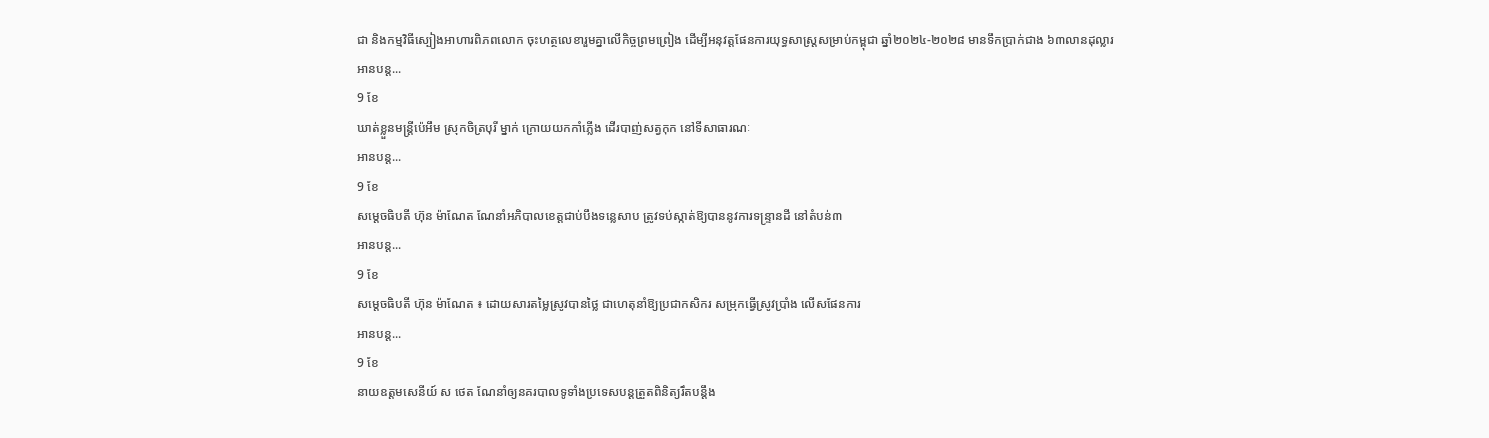ជា និងកម្មវិធីស្បៀងអាហារពិភពលោក ចុះហត្ថលេខារួមគ្នាលើកិច្ចព្រមព្រៀង ដើម្បីអនុវត្តផែនការយុទ្ធសាស្ដ្រសម្រាប់កម្ពុជា ឆ្នាំ២០២៤-២០២៨ មានទឹកប្រាក់ជាង ៦៣លានដុល្លារ
អានបន្ត...
9 ខែ
ឃាត់ខ្លួនមន្រ្តីប៉េអឹម ស្រុកចិត្របុរី ម្នាក់ ក្រោយយកកាំភ្លើង ដើរបាញ់សត្វកុក នៅទីសាធារណៈ
អានបន្ត...
9 ខែ
សម្ដេចធិបតី ហ៊ុន ម៉ាណែត ណែនាំអភិបាលខេត្តជាប់បឹងទន្លេសាប ត្រូវទប់ស្កាត់ឱ្យបាននូវការទន្ទ្រានដី នៅតំបន់៣
អានបន្ត...
9 ខែ
សម្ដេចធិបតី ហ៊ុន ម៉ាណែត ៖ ដោយសារតម្លៃស្រូវបានថ្លៃ ជាហេតុនាំឱ្យប្រជាកសិករ សម្រុកធ្វើស្រូវប្រាំង លើសផែនការ
អានបន្ត...
9 ខែ
នាយឧត្តមសេនីយ៍ ស ថេត ណែនាំឲ្យនគរបាលទូទាំងប្រទេសបន្ដត្រួតពិនិត្យរឹតបន្ដឹង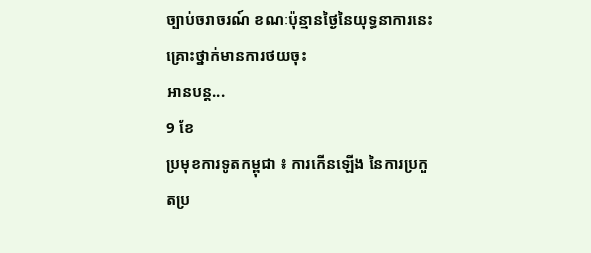ច្បាប់ចរាចរណ៍ ខណៈប៉ុន្មានថ្ងៃនៃយុទ្ធនាការនេះគ្រោះថ្នាក់មានការថយចុះ
អានបន្ត...
9 ខែ
ប្រមុខការទូតកម្ពុជា ៖ ការកើនឡើង នៃការប្រកួតប្រ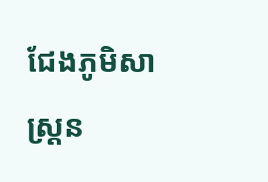ជែងភូមិសាស្ដ្រន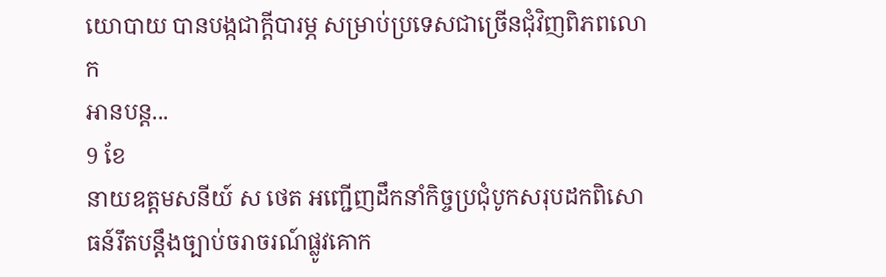យោបាយ បានបង្កជាក្ដីបារម្ភ សម្រាប់ប្រទេសជាច្រើនជុំវិញពិភពលោក
អានបន្ត...
9 ខែ
នាយឧត្តមសនីយ៍ ស ថេត អញ្ជើញដឹកនាំកិច្ចប្រជុំបូកសរុបដកពិសោធន៍រឹតបន្ដឹងច្បាប់ចរាចរណ៍ផ្លូវគោក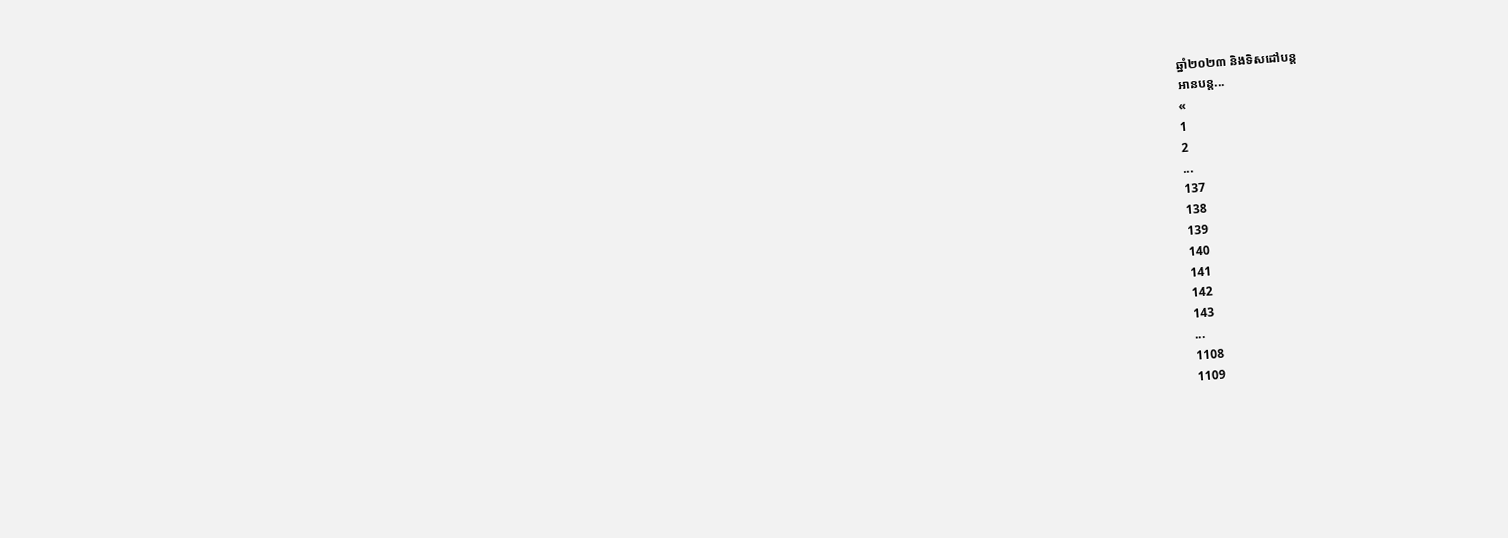ឆ្នាំ២០២៣ និងទិសដៅបន្ដ
អានបន្ត...
«
1
2
...
137
138
139
140
141
142
143
...
1108
1109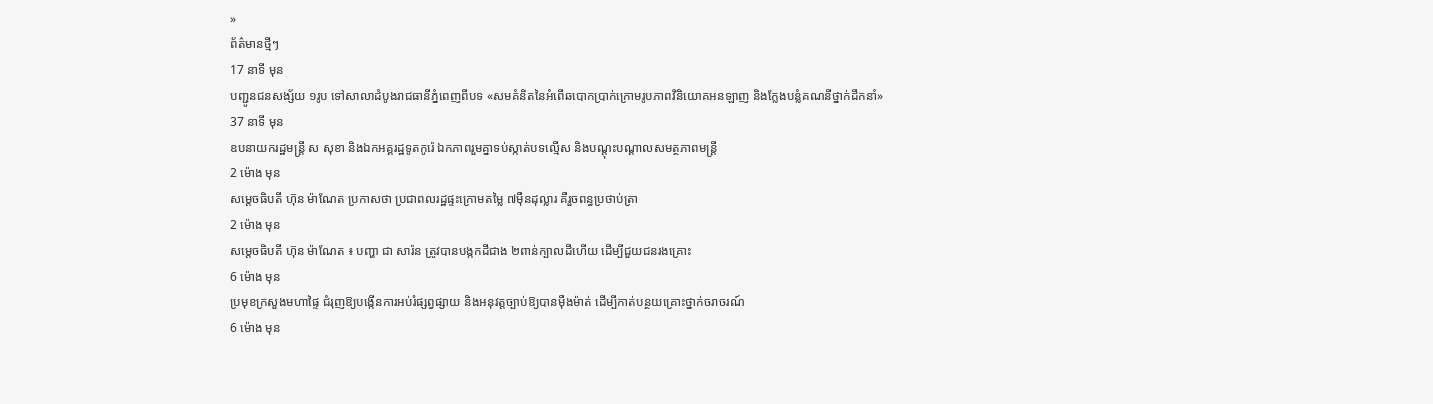»
ព័ត៌មានថ្មីៗ
17 នាទី មុន
បញ្ជូនជនសង្ស័យ ១រូប ទៅសាលាដំបូងរាជធានីភ្នំពេញពីបទ «សមគំនិតនៃអំពើឆបោកប្រាក់ក្រោមរូបភាពវិនិយោគអនឡាញ និងក្លែងបន្លំគណនីថ្នាក់ដឹកនាំ»
37 នាទី មុន
ឧបនាយករដ្ឋមន្រ្តី ស សុខា និងឯកអគ្គរដ្ឋទូតកូរ៉េ ឯកភាពរួមគ្នាទប់ស្កាត់បទល្មើស និងបណ្តុះបណ្តាលសមត្ថភាពមន្រ្តី
2 ម៉ោង មុន
សម្ដេចធិបតី ហ៊ុន ម៉ាណែត ប្រកាសថា ប្រជាពលរដ្ឋផ្ទះក្រោមតម្លៃ ៧ម៉ឺនដុល្លារ គឺរួចពន្ធប្រថាប់ត្រា
2 ម៉ោង មុន
សម្តេចធិបតី ហ៊ុន ម៉ាណែត ៖ បញ្ហា ជា សារ៉ន ត្រូវបានបង្កកដីជាង ២ពាន់ក្បាលដីហើយ ដើម្បីជួយជនរងគ្រោះ
6 ម៉ោង មុន
ប្រមុខក្រសួងមហាផ្ទៃ ជំរុញឱ្យបង្កើនការអប់រំផ្សព្វផ្សាយ និងអនុវត្តច្បាប់ឱ្យបានម៉ឺងម៉ាត់ ដើម្បីកាត់បន្ថយគ្រោះថ្នាក់ចរាចរណ៍
6 ម៉ោង មុន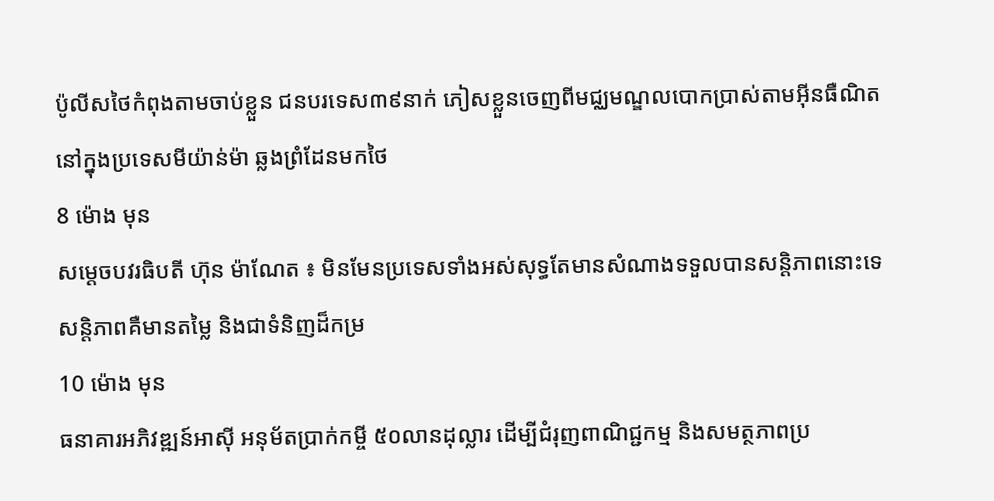ប៉ូលីសថៃកំពុងតាមចាប់ខ្លួន ជនបរទេស៣៩នាក់ ភៀសខ្លួនចេញពីមជ្ឈមណ្ឌលបោកប្រាស់តាមអ៊ីនធឺណិតនៅក្នុងប្រទេសមីយ៉ាន់ម៉ា ឆ្លងព្រំដែនមកថៃ
8 ម៉ោង មុន
សម្តេចបវរធិបតី ហ៊ុន ម៉ាណែត ៖ មិនមែនប្រទេសទាំងអស់សុទ្ធតែមានសំណាងទទួលបានសន្តិភាពនោះទេ សន្តិភាពគឺមានតម្លៃ និងជាទំនិញដ៏កម្រ
10 ម៉ោង មុន
ធនាគារអភិវឌ្ឍន៍អាស៊ី អនុម័តប្រាក់កម្ចី ៥០លានដុល្លារ ដើម្បីជំរុញពាណិជ្ជកម្ម និងសមត្ថភាពប្រ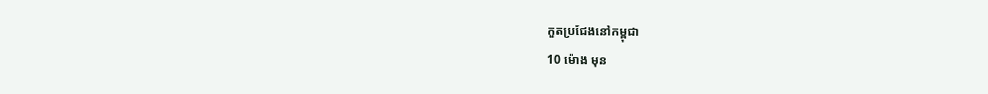កួតប្រជែងនៅកម្ពុជា
10 ម៉ោង មុន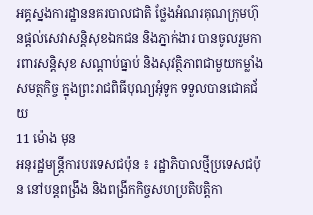អគ្គស្នងការដ្ឋាននគរបាលជាតិ ថ្លែងអំណរគុណក្រុមហ៊ុនផ្ដល់សេវាសន្ដិសុខឯកជន និងភ្នាក់ងារ បានចូលរួមការពារសន្ដិសុខ សណ្ដាប់ធ្នាប់ និងសុវត្ថិភាពជាមួយកម្លាំងសមត្ថកិច្ច ក្នុងព្រះរាជពិធីបុណ្យអុំទូក ទទួលបានជោគជ័យ
11 ម៉ោង មុន
អនុរដ្ឋមន្ត្រីការបរទេសជប៉ុន ៖ រដ្ឋាភិបាលថ្មីប្រទេសជប៉ុន នៅបន្តពង្រឹង និងពង្រីកកិច្ចសហប្រតិបត្តិកា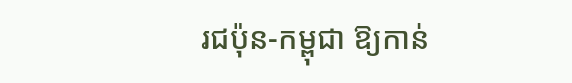រជប៉ុន-កម្ពុជា ឱ្យកាន់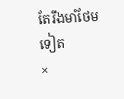តែរឹងមាំថែមទៀត
×